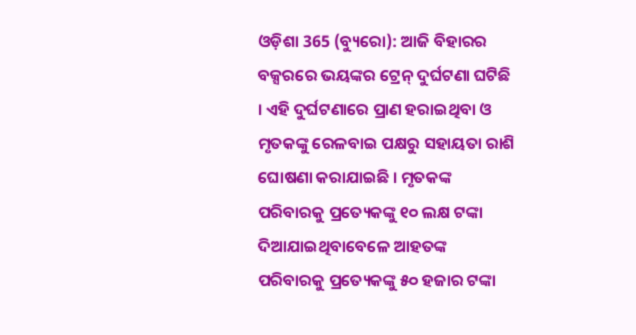ଓଡ଼ିଶା 365 (ବ୍ୟୁରୋ): ଆଜି ବିହାରର ବକ୍ସରରେ ଭୟଙ୍କର ଟ୍ରେନ୍ ଦୁର୍ଘଟଣା ଘଟିଛି । ଏହି ଦୁର୍ଘଟଣାରେ ପ୍ରାଣ ହରାଇଥିବା ଓ ମୃତକଙ୍କୁ ରେଳବାଇ ପକ୍ଷରୁ ସହାୟତା ରାଶି ଘୋଷଣା କରାଯାଇଛି । ମୃତକଙ୍କ ପରିବାରକୁ ପ୍ରତ୍ୟେକଙ୍କୁ ୧୦ ଲକ୍ଷ ଟଙ୍କା ଦିଆଯାଇଥିବାବେଳେ ଆହତଙ୍କ ପରିବାରକୁ ପ୍ରତ୍ୟେକଙ୍କୁ ୫୦ ହଜାର ଟଙ୍କା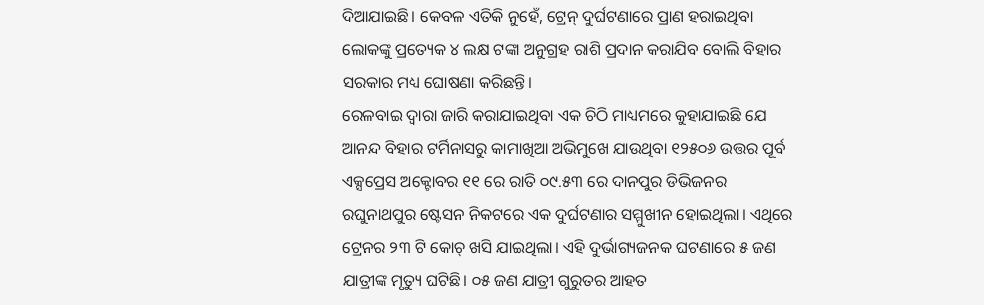ଦିଆଯାଇଛି। କେବଳ ଏତିକି ନୁହେଁ, ଟ୍ରେନ୍ ଦୁର୍ଘଟଣାରେ ପ୍ରାଣ ହରାଇଥିବା ଲୋକଙ୍କୁ ପ୍ରତ୍ୟେକ ୪ ଲକ୍ଷ ଟଙ୍କା ଅନୁଗ୍ରହ ରାଶି ପ୍ରଦାନ କରାଯିବ ବୋଲି ବିହାର ସରକାର ମଧ୍ୟ ଘୋଷଣା କରିଛନ୍ତି।
ରେଳବାଇ ଦ୍ୱାରା ଜାରି କରାଯାଇଥିବା ଏକ ଚିଠି ମାଧ୍ୟମରେ କୁହାଯାଇଛି ଯେ ଆନନ୍ଦ ବିହାର ଟର୍ମିନାସରୁ କାମାଖିଆ ଅଭିମୁଖେ ଯାଉଥିବା ୧୨୫୦୬ ଉତ୍ତର ପୂର୍ବ ଏକ୍ସପ୍ରେସ ଅକ୍ଟୋବର ୧୧ ରେ ରାତି ୦୯.୫୩ ରେ ଦାନପୁର ଡିଭିଜନର ରଘୁନାଥପୁର ଷ୍ଟେସନ ନିକଟରେ ଏକ ଦୁର୍ଘଟଣାର ସମ୍ମୁଖୀନ ହୋଇଥିଲା। ଏଥିରେ ଟ୍ରେନର ୨୩ ଟି କୋଚ୍ ଖସି ଯାଇଥିଲା। ଏହି ଦୁର୍ଭାଗ୍ୟଜନକ ଘଟଣାରେ ୫ ଜଣ ଯାତ୍ରୀଙ୍କ ମୃତ୍ୟୁ ଘଟିଛି। ୦୫ ଜଣ ଯାତ୍ରୀ ଗୁରୁତର ଆହତ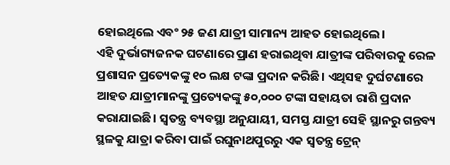ହୋଇଥିଲେ ଏବଂ ୨୫ ଜଣ ଯାତ୍ରୀ ସାମାନ୍ୟ ଆହତ ହୋଇଥିଲେ।
ଏହି ଦୁର୍ଭାଗ୍ୟଜନକ ଘଟଣାରେ ପ୍ରାଣ ହରାଇଥିବା ଯାତ୍ରୀଙ୍କ ପରିବାରକୁ ରେଳ ପ୍ରଶାସନ ପ୍ରତ୍ୟେକଙ୍କୁ ୧୦ ଲକ୍ଷ ଟଙ୍କା ପ୍ରଦାନ କରିଛି। ଏଥିସହ ଦୁର୍ଘଟଣାରେ ଆହତ ଯାତ୍ରୀମାନଙ୍କୁ ପ୍ରତ୍ୟେକଙ୍କୁ ୫୦,୦୦୦ ଟଙ୍କା ସହାୟତା ରାଶି ପ୍ରଦାନ କରାଯାଇଛି। ସ୍ୱତନ୍ତ୍ର ବ୍ୟବସ୍ଥା ଅନୁଯାୟୀ, ସମସ୍ତ ଯାତ୍ରୀ ସେହି ସ୍ଥାନରୁ ଗନ୍ତବ୍ୟ ସ୍ଥଳକୁ ଯାତ୍ରା କରିବା ପାଇଁ ରଘୁନାଥପୁରରୁ ଏକ ସ୍ୱତନ୍ତ୍ର ଟ୍ରେନ୍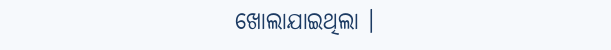ଖୋଲାଯାଇଥିଲା ।